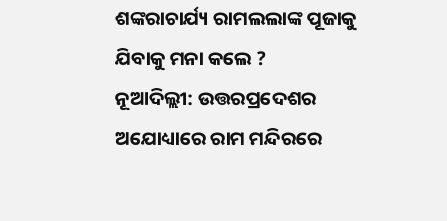ଶଙ୍କରାଚାର୍ଯ୍ୟ ରାମଲଲାଙ୍କ ପୂଜାକୁ ଯିବାକୁ ମନା କଲେ ?
ନୂଆଦିଲ୍ଲୀ: ଉତ୍ତରପ୍ରଦେଶର ଅଯୋଧ୍ୟାରେ ରାମ ମନ୍ଦିରରେ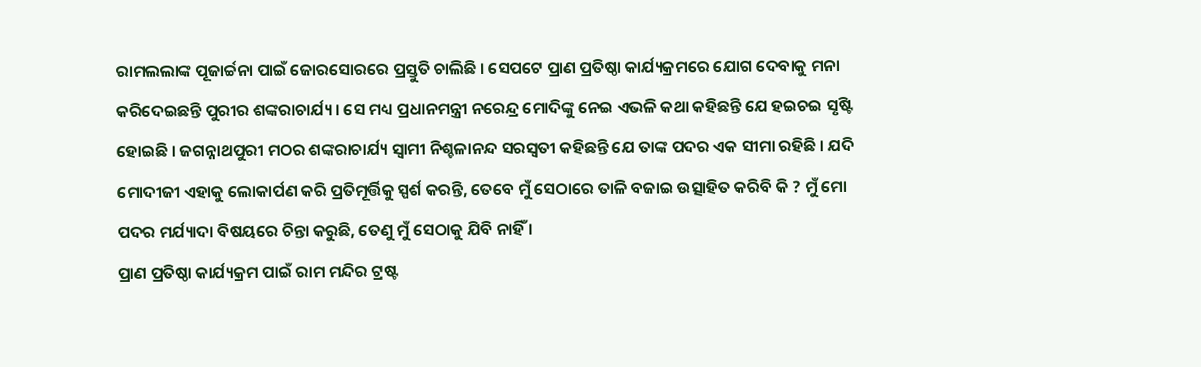ରାମଲଲାଙ୍କ ପୂଜାର୍ଚ୍ଚନା ପାଇଁ ଜୋରସୋରରେ ପ୍ରସ୍ତୁତି ଚାଲିଛି । ସେପଟେ ପ୍ରାଣ ପ୍ରତିଷ୍ଠା କାର୍ଯ୍ୟକ୍ରମରେ ଯୋଗ ଦେବାକୁ ମନା କରିଦେଇଛନ୍ତି ପୁରୀର ଶଙ୍କରାଚାର୍ଯ୍ୟ । ସେ ମଧ୍ୟ ପ୍ରଧାନମନ୍ତ୍ରୀ ନରେନ୍ଦ୍ର ମୋଦିଙ୍କୁ ନେଇ ଏଭଳି କଥା କହିଛନ୍ତି ଯେ ହଇଚଇ ସୃଷ୍ଟି ହୋଇଛି । ଜଗନ୍ନାଥପୁରୀ ମଠର ଶଙ୍କରାଚାର୍ଯ୍ୟ ସ୍ୱାମୀ ନିଶ୍ଚଳାନନ୍ଦ ସରସ୍ୱତୀ କହିଛନ୍ତି ଯେ ତାଙ୍କ ପଦର ଏକ ସୀମା ରହିଛି । ଯଦି ମୋଦୀଜୀ ଏହାକୁ ଲୋକାର୍ପଣ କରି ପ୍ରତିମୂର୍ତ୍ତିକୁ ସ୍ପର୍ଶ କରନ୍ତି, ତେବେ ମୁଁ ସେଠାରେ ତାଳି ବଜାଇ ଉତ୍ସାହିତ କରିବି କି ? ମୁଁ ମୋ ପଦର ମର୍ଯ୍ୟାଦା ବିଷୟରେ ଚିନ୍ତା କରୁଛି, ତେଣୁ ମୁଁ ସେଠାକୁ ଯିବି ନାହିଁ ।
ପ୍ରାଣ ପ୍ରତିଷ୍ଠା କାର୍ଯ୍ୟକ୍ରମ ପାଇଁ ରାମ ମନ୍ଦିର ଟ୍ରଷ୍ଟ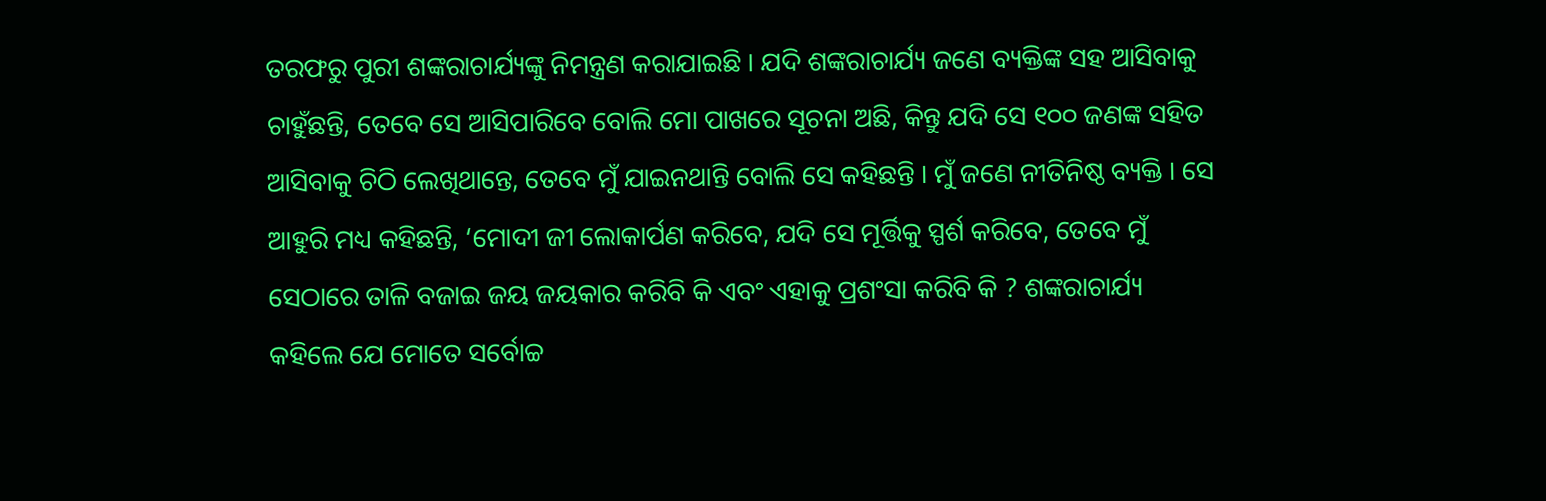ତରଫରୁ ପୁରୀ ଶଙ୍କରାଚାର୍ଯ୍ୟଙ୍କୁ ନିମନ୍ତ୍ରଣ କରାଯାଇଛି । ଯଦି ଶଙ୍କରାଚାର୍ଯ୍ୟ ଜଣେ ବ୍ୟକ୍ତିଙ୍କ ସହ ଆସିବାକୁ ଚାହୁଁଛନ୍ତି, ତେବେ ସେ ଆସିପାରିବେ ବୋଲି ମୋ ପାଖରେ ସୂଚନା ଅଛି, କିନ୍ତୁ ଯଦି ସେ ୧୦୦ ଜଣଙ୍କ ସହିତ ଆସିବାକୁ ଚିଠି ଲେଖିଥାନ୍ତେ, ତେବେ ମୁଁ ଯାଇନଥାନ୍ତି ବୋଲି ସେ କହିଛନ୍ତି । ମୁଁ ଜଣେ ନୀତିନିଷ୍ଠ ବ୍ୟକ୍ତି । ସେ ଆହୁରି ମଧ୍ୟ କହିଛନ୍ତି, ‘ମୋଦୀ ଜୀ ଲୋକାର୍ପଣ କରିବେ, ଯଦି ସେ ମୂର୍ତ୍ତିକୁ ସ୍ପର୍ଶ କରିବେ, ତେବେ ମୁଁ ସେଠାରେ ତାଳି ବଜାଇ ଜୟ ଜୟକାର କରିବି କି ଏବଂ ଏହାକୁ ପ୍ରଶଂସା କରିବି କି ? ଶଙ୍କରାଚାର୍ଯ୍ୟ କହିଲେ ଯେ ମୋତେ ସର୍ବୋଚ୍ଚ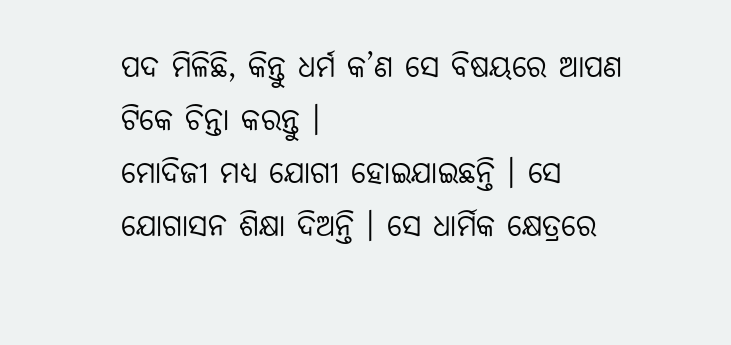ପଦ ମିଳିଛି, କିନ୍ତୁ ଧର୍ମ କ’ଣ ସେ ବିଷୟରେ ଆପଣ ଟିକେ ଚିନ୍ତା କରନ୍ତୁ ।
ମୋଦିଜୀ ମଧ୍ୟ ଯୋଗୀ ହୋଇଯାଇଛନ୍ତି । ସେ ଯୋଗାସନ ଶିକ୍ଷା ଦିଅନ୍ତି । ସେ ଧାର୍ମିକ କ୍ଷେତ୍ରରେ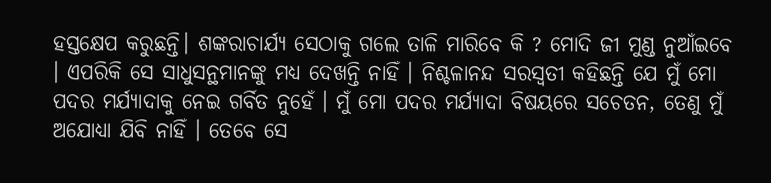ହସ୍ତକ୍ଷେପ କରୁଛନ୍ତି। ଶଙ୍କରାଚାର୍ଯ୍ୟ ସେଠାକୁ ଗଲେ ତାଳି ମାରିବେ କି ? ମୋଦି ଜୀ ମୁଣ୍ଡ ନୁଆଁଇବେ । ଏପରିକି ସେ ସାଧୁସନ୍ଥମାନଙ୍କୁ ମଧ୍ୟ ଦେଖନ୍ତି ନାହିଁ । ନିଶ୍ଚଳାନନ୍ଦ ସରସ୍ୱତୀ କହିଛନ୍ତି ଯେ ମୁଁ ମୋ ପଦର ମର୍ଯ୍ୟାଦାକୁ ନେଇ ଗର୍ବିତ ନୁହେଁ । ମୁଁ ମୋ ପଦର ମର୍ଯ୍ୟାଦା ବିଷୟରେ ସଚେତନ, ତେଣୁ ମୁଁ ଅଯୋଧ୍ୟା ଯିବି ନାହିଁ । ତେବେ ସେ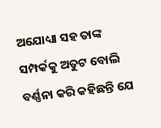ଅଯୋଧ୍ୟା ସହ ତାଙ୍କ ସମ୍ପର୍କକୁ ଅତୁଟ ବୋଲି ବର୍ଣ୍ଣନା କରି କହିଛନ୍ତି ଯେ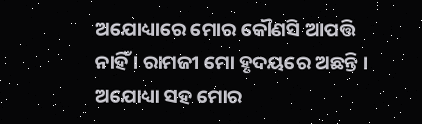ଅଯୋଧ୍ୟାରେ ମୋର କୌଣସି ଆପତ୍ତି ନାହିଁ । ରାମଜୀ ମୋ ହୃଦୟରେ ଅଛନ୍ତି । ଅଯୋଧ୍ୟା ସହ ମୋର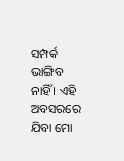ସମ୍ପର୍କ ଭାଙ୍ଗିବ ନାହିଁ । ଏହି ଅବସରରେ ଯିବା ମୋ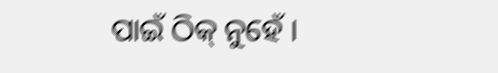ପାଇଁ ଠିକ୍ ନୁହେଁ ।